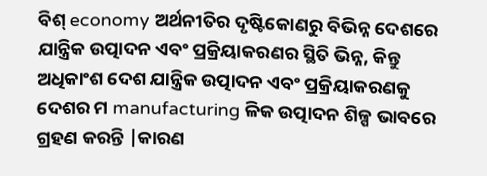ବିଶ୍ economy ଅର୍ଥନୀତିର ଦୃଷ୍ଟିକୋଣରୁ ବିଭିନ୍ନ ଦେଶରେ ଯାନ୍ତ୍ରିକ ଉତ୍ପାଦନ ଏବଂ ପ୍ରକ୍ରିୟାକରଣର ସ୍ଥିତି ଭିନ୍ନ, କିନ୍ତୁ ଅଧିକାଂଶ ଦେଶ ଯାନ୍ତ୍ରିକ ଉତ୍ପାଦନ ଏବଂ ପ୍ରକ୍ରିୟାକରଣକୁ ଦେଶର ମ manufacturing ଳିକ ଉତ୍ପାଦନ ଶିଳ୍ପ ଭାବରେ ଗ୍ରହଣ କରନ୍ତି |କାରଣ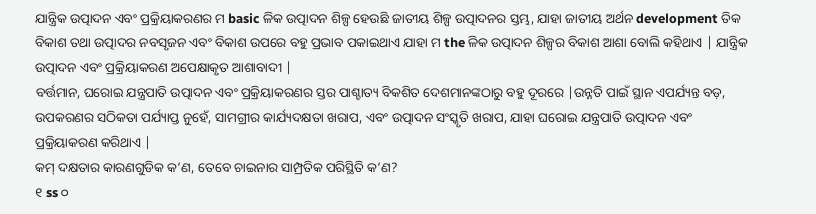ଯାନ୍ତ୍ରିକ ଉତ୍ପାଦନ ଏବଂ ପ୍ରକ୍ରିୟାକରଣର ମ basic ଳିକ ଉତ୍ପାଦନ ଶିଳ୍ପ ହେଉଛି ଜାତୀୟ ଶିଳ୍ପ ଉତ୍ପାଦନର ସ୍ତମ୍ଭ, ଯାହା ଜାତୀୟ ଅର୍ଥନ development ତିକ ବିକାଶ ତଥା ଉତ୍ପାଦର ନବସୃଜନ ଏବଂ ବିକାଶ ଉପରେ ବହୁ ପ୍ରଭାବ ପକାଇଥାଏ ଯାହା ମ the ଳିକ ଉତ୍ପାଦନ ଶିଳ୍ପର ବିକାଶ ଆଶା ବୋଲି କହିଥାଏ | ଯାନ୍ତ୍ରିକ ଉତ୍ପାଦନ ଏବଂ ପ୍ରକ୍ରିୟାକରଣ ଅପେକ୍ଷାକୃତ ଆଶାବାଦୀ |
ବର୍ତ୍ତମାନ, ଘରୋଇ ଯନ୍ତ୍ରପାତି ଉତ୍ପାଦନ ଏବଂ ପ୍ରକ୍ରିୟାକରଣର ସ୍ତର ପାଶ୍ଚାତ୍ୟ ବିକଶିତ ଦେଶମାନଙ୍କଠାରୁ ବହୁ ଦୂରରେ |ଉନ୍ନତି ପାଇଁ ସ୍ଥାନ ଏପର୍ଯ୍ୟନ୍ତ ବଡ଼, ଉପକରଣର ସଠିକତା ପର୍ଯ୍ୟାପ୍ତ ନୁହେଁ, ସାମଗ୍ରୀର କାର୍ଯ୍ୟଦକ୍ଷତା ଖରାପ, ଏବଂ ଉତ୍ପାଦନ ସଂସ୍କୃତି ଖରାପ, ଯାହା ଘରୋଇ ଯନ୍ତ୍ରପାତି ଉତ୍ପାଦନ ଏବଂ ପ୍ରକ୍ରିୟାକରଣ କରିଥାଏ |
କମ୍ ଦକ୍ଷତାର କାରଣଗୁଡିକ କ’ଣ, ତେବେ ଚାଇନାର ସାମ୍ପ୍ରତିକ ପରିସ୍ଥିତି କ’ଣ?
୧ ss ୦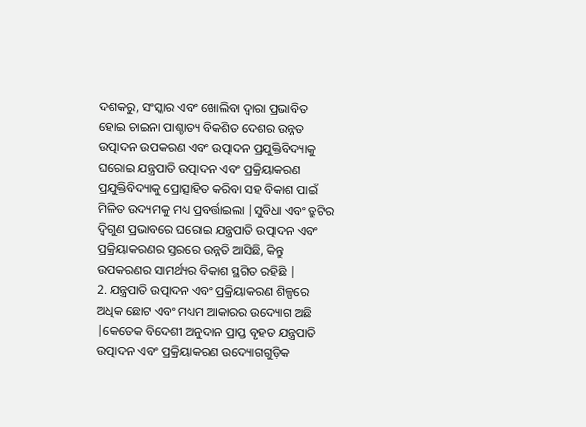ଦଶକରୁ, ସଂସ୍କାର ଏବଂ ଖୋଲିବା ଦ୍ୱାରା ପ୍ରଭାବିତ ହୋଇ ଚାଇନା ପାଶ୍ଚାତ୍ୟ ବିକଶିତ ଦେଶର ଉନ୍ନତ ଉତ୍ପାଦନ ଉପକରଣ ଏବଂ ଉତ୍ପାଦନ ପ୍ରଯୁକ୍ତିବିଦ୍ୟାକୁ ଘରୋଇ ଯନ୍ତ୍ରପାତି ଉତ୍ପାଦନ ଏବଂ ପ୍ରକ୍ରିୟାକରଣ ପ୍ରଯୁକ୍ତିବିଦ୍ୟାକୁ ପ୍ରୋତ୍ସାହିତ କରିବା ସହ ବିକାଶ ପାଇଁ ମିଳିତ ଉଦ୍ୟମକୁ ମଧ୍ୟ ପ୍ରବର୍ତ୍ତାଇଲା |ସୁବିଧା ଏବଂ ତ୍ରୁଟିର ଦ୍ୱିଗୁଣ ପ୍ରଭାବରେ ଘରୋଇ ଯନ୍ତ୍ରପାତି ଉତ୍ପାଦନ ଏବଂ ପ୍ରକ୍ରିୟାକରଣର ସ୍ତରରେ ଉନ୍ନତି ଆସିଛି, କିନ୍ତୁ ଉପକରଣର ସାମର୍ଥ୍ୟର ବିକାଶ ସ୍ଥଗିତ ରହିଛି |
2. ଯନ୍ତ୍ରପାତି ଉତ୍ପାଦନ ଏବଂ ପ୍ରକ୍ରିୟାକରଣ ଶିଳ୍ପରେ ଅଧିକ ଛୋଟ ଏବଂ ମଧ୍ୟମ ଆକାରର ଉଦ୍ୟୋଗ ଅଛି |କେତେକ ବିଦେଶୀ ଅନୁଦାନ ପ୍ରାପ୍ତ ବୃହତ ଯନ୍ତ୍ରପାତି ଉତ୍ପାଦନ ଏବଂ ପ୍ରକ୍ରିୟାକରଣ ଉଦ୍ୟୋଗଗୁଡ଼ିକ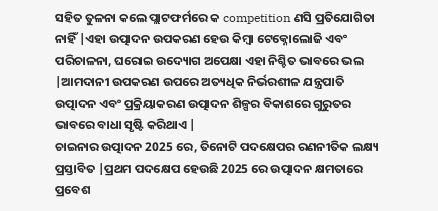ସହିତ ତୁଳନା କଲେ ପ୍ଲାଟଫର୍ମରେ କ competition ଣସି ପ୍ରତିଯୋଗିତା ନାହିଁ |ଏହା ଉତ୍ପାଦନ ଉପକରଣ ହେଉ କିମ୍ବା ଟେକ୍ନୋଲୋଜି ଏବଂ ପରିଚାଳନା, ଘରୋଇ ଉଦ୍ୟୋଗ ଅପେକ୍ଷା ଏହା ନିଶ୍ଚିତ ଭାବରେ ଭଲ |ଆମଦାନୀ ଉପକରଣ ଉପରେ ଅତ୍ୟଧିକ ନିର୍ଭରଶୀଳ ଯନ୍ତ୍ରପାତି ଉତ୍ପାଦନ ଏବଂ ପ୍ରକ୍ରିୟାକରଣ ଉତ୍ପାଦନ ଶିଳ୍ପର ବିକାଶରେ ଗୁରୁତର ଭାବରେ ବାଧା ସୃଷ୍ଟି କରିଥାଏ |
ଚାଇନାର ଉତ୍ପାଦନ 2025 ରେ, ତିନୋଟି ପଦକ୍ଷେପର ରଣନୀତିକ ଲକ୍ଷ୍ୟ ପ୍ରସ୍ତାବିତ |ପ୍ରଥମ ପଦକ୍ଷେପ ହେଉଛି 2025 ରେ ଉତ୍ପାଦନ କ୍ଷମତାରେ ପ୍ରବେଶ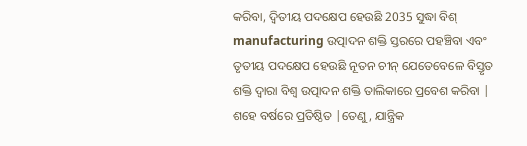କରିବା, ଦ୍ୱିତୀୟ ପଦକ୍ଷେପ ହେଉଛି 2035 ସୁଦ୍ଧା ବିଶ୍ manufacturing ଉତ୍ପାଦନ ଶକ୍ତି ସ୍ତରରେ ପହଞ୍ଚିବା ଏବଂ ତୃତୀୟ ପଦକ୍ଷେପ ହେଉଛି ନୂତନ ଚୀନ୍ ଯେତେବେଳେ ବିସ୍ତୃତ ଶକ୍ତି ଦ୍ୱାରା ବିଶ୍ୱ ଉତ୍ପାଦନ ଶକ୍ତି ତାଲିକାରେ ପ୍ରବେଶ କରିବା | ଶହେ ବର୍ଷରେ ପ୍ରତିଷ୍ଠିତ |ତେଣୁ, ଯାନ୍ତ୍ରିକ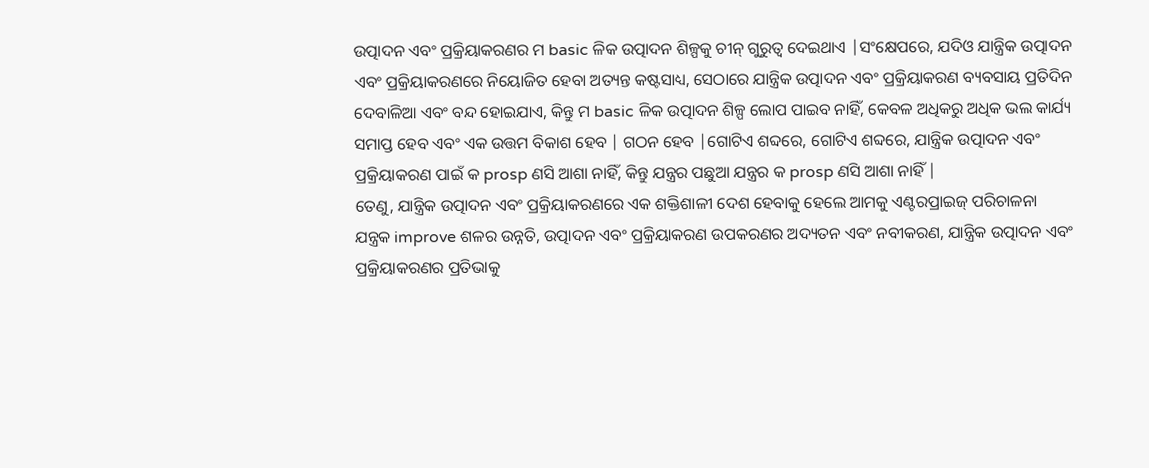ଉତ୍ପାଦନ ଏବଂ ପ୍ରକ୍ରିୟାକରଣର ମ basic ଳିକ ଉତ୍ପାଦନ ଶିଳ୍ପକୁ ଚୀନ୍ ଗୁରୁତ୍ୱ ଦେଇଥାଏ |ସଂକ୍ଷେପରେ, ଯଦିଓ ଯାନ୍ତ୍ରିକ ଉତ୍ପାଦନ ଏବଂ ପ୍ରକ୍ରିୟାକରଣରେ ନିୟୋଜିତ ହେବା ଅତ୍ୟନ୍ତ କଷ୍ଟସାଧ୍ୟ, ସେଠାରେ ଯାନ୍ତ୍ରିକ ଉତ୍ପାଦନ ଏବଂ ପ୍ରକ୍ରିୟାକରଣ ବ୍ୟବସାୟ ପ୍ରତିଦିନ ଦେବାଳିଆ ଏବଂ ବନ୍ଦ ହୋଇଯାଏ, କିନ୍ତୁ ମ basic ଳିକ ଉତ୍ପାଦନ ଶିଳ୍ପ ଲୋପ ପାଇବ ନାହିଁ, କେବଳ ଅଧିକରୁ ଅଧିକ ଭଲ କାର୍ଯ୍ୟ ସମାପ୍ତ ହେବ ଏବଂ ଏକ ଉତ୍ତମ ବିକାଶ ହେବ | ଗଠନ ହେବ |ଗୋଟିଏ ଶବ୍ଦରେ, ଗୋଟିଏ ଶବ୍ଦରେ, ଯାନ୍ତ୍ରିକ ଉତ୍ପାଦନ ଏବଂ ପ୍ରକ୍ରିୟାକରଣ ପାଇଁ କ prosp ଣସି ଆଶା ନାହିଁ, କିନ୍ତୁ ଯନ୍ତ୍ରର ପଛୁଆ ଯନ୍ତ୍ରର କ prosp ଣସି ଆଶା ନାହିଁ |
ତେଣୁ, ଯାନ୍ତ୍ରିକ ଉତ୍ପାଦନ ଏବଂ ପ୍ରକ୍ରିୟାକରଣରେ ଏକ ଶକ୍ତିଶାଳୀ ଦେଶ ହେବାକୁ ହେଲେ ଆମକୁ ଏଣ୍ଟରପ୍ରାଇଜ୍ ପରିଚାଳନା ଯନ୍ତ୍ରକ improve ଶଳର ଉନ୍ନତି, ଉତ୍ପାଦନ ଏବଂ ପ୍ରକ୍ରିୟାକରଣ ଉପକରଣର ଅଦ୍ୟତନ ଏବଂ ନବୀକରଣ, ଯାନ୍ତ୍ରିକ ଉତ୍ପାଦନ ଏବଂ ପ୍ରକ୍ରିୟାକରଣର ପ୍ରତିଭାକୁ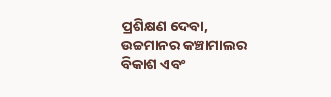ପ୍ରଶିକ୍ଷଣ ଦେବା, ଉଚ୍ଚମାନର କଞ୍ଚାମାଲର ବିକାଶ ଏବଂ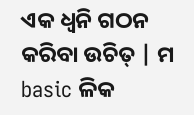ଏକ ଧ୍ୱନି ଗଠନ କରିବା ଉଚିତ୍ | ମ basic ଳିକ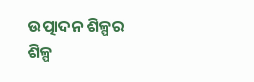ଉତ୍ପାଦନ ଶିଳ୍ପର ଶିଳ୍ପ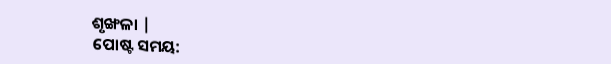ଶୃଙ୍ଖଳା |
ପୋଷ୍ଟ ସମୟ: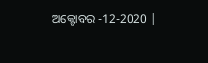ଅକ୍ଟୋବର -12-2020 |